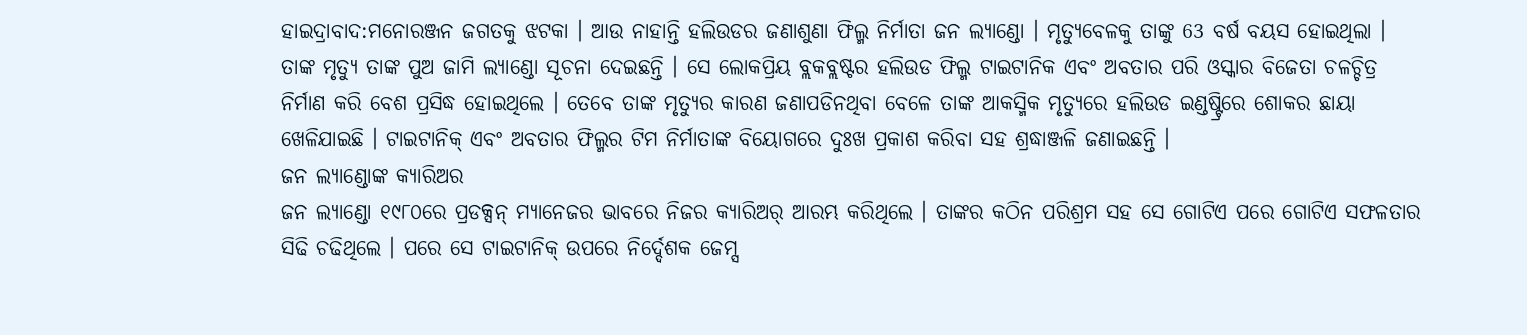ହାଇଦ୍ରାବାଦ:ମନୋରଞ୍ଜନ ଜଗତକୁ ଝଟକା । ଆଉ ନାହାନ୍ତି ହଲିଉଡର ଜଣାଶୁଣା ଫିଲ୍ମ ନିର୍ମାତା ଜନ ଲ୍ୟାଣ୍ଡୋ । ମୃତ୍ୟୁବେଳକୁ ତାଙ୍କୁ 63 ବର୍ଷ ବୟସ ହୋଇଥିଲା । ତାଙ୍କ ମୃତ୍ୟୁ ତାଙ୍କ ପୁଅ ଜାମି ଲ୍ୟାଣ୍ଡୋ ସୂଚନା ଦେଇଛନ୍ତି । ସେ ଲୋକପ୍ରିୟ ବ୍ଲକବ୍ଲଷ୍ଟର ହଲିଉଡ ଫିଲ୍ମ ଟାଇଟାନିକ ଏବଂ ଅବତାର ପରି ଓସ୍କାର ବିଜେତା ଚଳଚ୍ଚିତ୍ର ନିର୍ମାଣ କରି ବେଶ ପ୍ରସିଦ୍ଧ ହୋଇଥିଲେ । ତେବେ ତାଙ୍କ ମୃତ୍ୟୁର କାରଣ ଜଣାପଡିନଥିବା ବେଳେ ତାଙ୍କ ଆକସ୍ମିକ ମୃତ୍ୟୁରେ ହଲିଉଡ ଇଣ୍ଡଷ୍ଟ୍ରିରେ ଶୋକର ଛାୟା ଖେଳିଯାଇଛି । ଟାଇଟାନିକ୍ ଏବଂ ଅବତାର ଫିଲ୍ମର ଟିମ ନିର୍ମାତାଙ୍କ ବିୟୋଗରେ ଦୁଃଖ ପ୍ରକାଶ କରିବା ସହ ଶ୍ରଦ୍ଧାଞ୍ଜଳି ଜଣାଇଛନ୍ତି ।
ଜନ ଲ୍ୟାଣ୍ଡୋଙ୍କ କ୍ୟାରିଅର
ଜନ ଲ୍ୟାଣ୍ଡୋ ୧୯୮୦ରେ ପ୍ରଡକ୍ସନ୍ ମ୍ୟାନେଜର ଭାବରେ ନିଜର କ୍ୟାରିଅର୍ ଆରମ୍ଭ କରିଥିଲେ । ତାଙ୍କର କଠିନ ପରିଶ୍ରମ ସହ ସେ ଗୋଟିଏ ପରେ ଗୋଟିଏ ସଫଳତାର ସିଢି ଚଢିଥିଲେ । ପରେ ସେ ଟାଇଟାନିକ୍ ଉପରେ ନିର୍ଦ୍ଦେଶକ ଜେମ୍ସ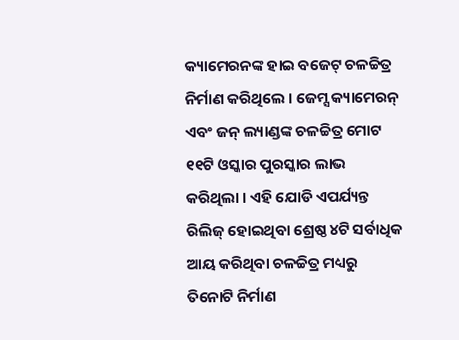କ୍ୟାମେରନଙ୍କ ହାଇ ବଜେଟ୍ ଚଳଚ୍ଚିତ୍ର ନିର୍ମାଣ କରିଥିଲେ । ଜେମ୍ସ କ୍ୟାମେରନ୍ ଏବଂ ଜନ୍ ଲ୍ୟାଣ୍ଡଙ୍କ ଚଳଚ୍ଚିତ୍ର ମୋଟ ୧୧ଟି ଓସ୍କାର ପୁରସ୍କାର ଲାଭ କରିଥିଲା । ଏହି ଯୋଡି ଏପର୍ଯ୍ୟନ୍ତ ରିଲିଜ୍ ହୋଇଥିବା ଶ୍ରେଷ୍ଠ ୪ଟି ସର୍ବାଧିକ ଆୟ କରିଥିବା ଚଳଚ୍ଚିତ୍ର ମଧ୍ୟରୁ ତିନୋଟି ନିର୍ମାଣ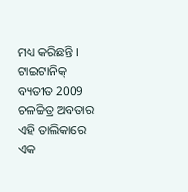ମଧ୍ୟ କରିଛନ୍ତି । ଟାଇଟାନିକ୍ ବ୍ୟତୀତ 2009 ଚଳଚ୍ଚିତ୍ର ଅବତାର ଏହି ତାଲିକାରେ ଏକ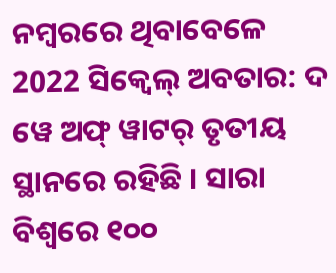ନମ୍ବରରେ ଥିବାବେଳେ 2022 ସିକ୍ୱେଲ୍ ଅବତାର: ଦ ୱେ ଅଫ୍ ୱାଟର୍ ତୃତୀୟ ସ୍ଥାନରେ ରହିଛି । ସାରା ବିଶ୍ୱରେ ୧୦୦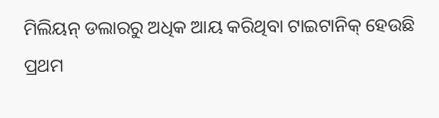ମିଲିୟନ୍ ଡଲାରରୁ ଅଧିକ ଆୟ କରିଥିବା ଟାଇଟାନିକ୍ ହେଉଛି ପ୍ରଥମ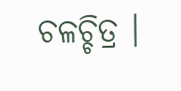ଚଳଚ୍ଚିତ୍ର ।